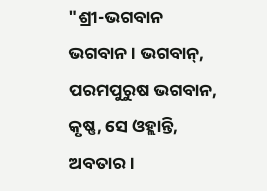"ଶ୍ରୀ-ଭଗବାନ ଭଗବାନ । ଭଗବାନ୍, ପରମପୁରୁଷ ଭଗବାନ, କୃଷ୍ଣ, ସେ ଓହ୍ଲାନ୍ତି, ଅବତାର।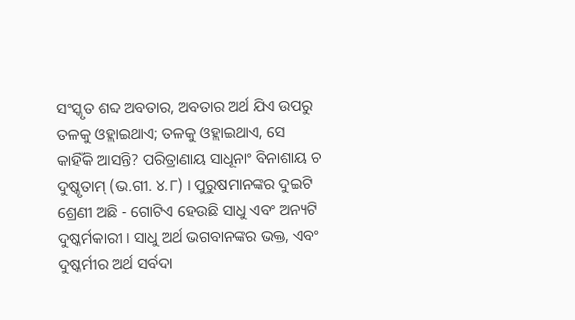ସଂସ୍କୃତ ଶବ୍ଦ ଅବତାର, ଅବତାର ଅର୍ଥ ଯିଏ ଉପରୁ ତଳକୁ ଓହ୍ଲାଇଥାଏ; ତଳକୁ ଓହ୍ଲାଇଥାଏ, ସେ କାହିଁକି ଆସନ୍ତି? ପରିତ୍ରାଣାୟ ସାଧୂନାଂ ବିନାଶାୟ ଚ ଦୁଷ୍କୃତାମ୍ (ଭ.ଗୀ. ୪.୮) । ପୁରୁଷମାନଙ୍କର ଦୁଇଟି ଶ୍ରେଣୀ ଅଛି - ଗୋଟିଏ ହେଉଛି ସାଧୁ ଏବଂ ଅନ୍ୟଟି ଦୁଷ୍କର୍ମକାରୀ । ସାଧୁ ଅର୍ଥ ଭଗବାନଙ୍କର ଭକ୍ତ, ଏବଂ ଦୁଷ୍କର୍ମୀର ଅର୍ଥ ସର୍ବଦା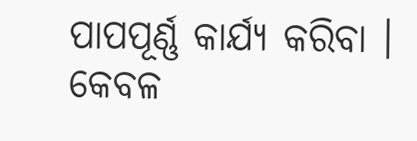ପାପପୂର୍ଣ୍ଣ କାର୍ଯ୍ୟ କରିବା । କେବଳ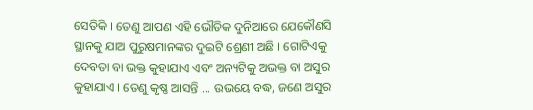ସେତିକି । ତେଣୁ ଆପଣ ଏହି ଭୌତିକ ଦୁନିଆରେ ଯେକୌଣସି ସ୍ଥାନକୁ ଯାଅ ପୁରୁଷମାନଙ୍କର ଦୁଇଟି ଶ୍ରେଣୀ ଅଛି । ଗୋଟିଏକୁ ଦେବତା ବା ଭକ୍ତ କୁହାଯାଏ ଏବଂ ଅନ୍ୟଟିକୁ ଅଭକ୍ତ ବା ଅସୁର କୁହାଯାଏ । ତେଣୁ କୃଷ୍ଣ ଆସନ୍ତି ... ଉଭୟେ ବଦ୍ଧ, ଜଣେ ଅସୁର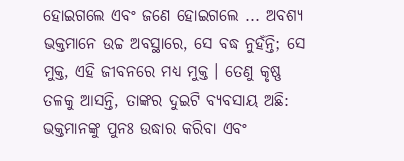ହୋଇଗଲେ ଏବଂ ଜଣେ ହୋଇଗଲେ ... ଅବଶ୍ୟ ଭକ୍ତମାନେ ଉଚ୍ଚ ଅବସ୍ଥାରେ, ସେ ବଦ୍ଧ ନୁହଁନ୍ତି; ସେ ମୁକ୍ତ, ଏହି ଜୀବନରେ ମଧ୍ୟ ମୁକ୍ତ । ତେଣୁ କୃଷ୍ଣ ତଳକୁ ଆସନ୍ତି, ତାଙ୍କର ଦୁଇଟି ବ୍ୟବସାୟ ଅଛି: ଭକ୍ତମାନଙ୍କୁ ପୁନଃ ଉଦ୍ଧାର କରିବା ଏବଂ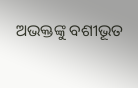ଅଭକ୍ତଙ୍କୁ ବଶୀଭୂତ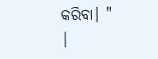କରିବା। "
|